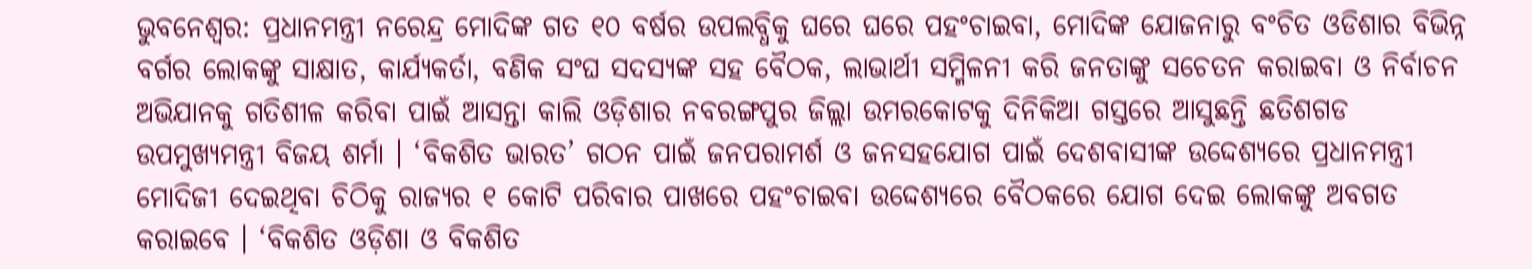ଭୁବନେଶ୍ୱର: ପ୍ରଧାନମନ୍ତ୍ରୀ ନରେନ୍ଦ୍ର ମୋଦିଙ୍କ ଗତ ୧୦ ବର୍ଷର ଉପଲବ୍ଧିକୁ ଘରେ ଘରେ ପହଂଚାଇବା, ମୋଦିଙ୍କ ଯୋଜନାରୁ ବଂଚିତ ଓଡିଶାର ବିଭିନ୍ନ ବର୍ଗର ଲୋକଙ୍କୁ ସାକ୍ଷାତ, କାର୍ଯ୍ୟକର୍ତା, ବଣିକ ସଂଘ ସଦସ୍ୟଙ୍କ ସହ ବୈଠକ, ଲାଭାର୍ଥୀ ସମ୍ମିଳନୀ କରି ଜନତାଙ୍କୁ ସଚେତନ କରାଇବା ଓ ନିର୍ବାଚନ ଅଭିଯାନକୁ ଗତିଶୀଳ କରିବା ପାଇଁ ଆସନ୍ତା କାଲି ଓଡ଼ିଶାର ନବରଙ୍ଗପୁର ଜିଲ୍ଲା ଉମରକୋଟକୁ ଦିନିକିଆ ଗସ୍ତରେ ଆସୁଛନ୍ତି ଛତିଶଗଡ ଉପମୁଖ୍ୟମନ୍ତ୍ରୀ ବିଜୟ ଶର୍ମା । ‘ବିକଶିତ ଭାରତ’ ଗଠନ ପାଇଁ ଜନପରାମର୍ଶ ଓ ଜନସହଯୋଗ ପାଇଁ ଦେଶବାସୀଙ୍କ ଉଦ୍ଦେଶ୍ୟରେ ପ୍ରଧାନମନ୍ତ୍ରୀ ମୋଦିଜୀ ଦେଇଥିବା ଚିଠିକୁ ରାଜ୍ୟର ୧ କୋଟି ପରିବାର ପାଖରେ ପହଂଚାଇବା ଉଦ୍ଦେଶ୍ୟରେ ବୈଠକରେ ଯୋଗ ଦେଇ ଲୋକଙ୍କୁ ଅବଗତ କରାଇବେ । ‘ବିକଶିତ ଓଡ଼ିଶା ଓ ବିକଶିତ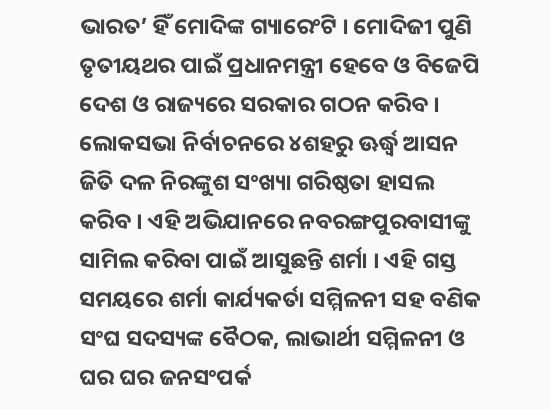ଭାରତ’ ହିଁ ମୋଦିଙ୍କ ଗ୍ୟାରେଂଟି । ମୋଦିଜୀ ପୁଣି ତୃତୀୟଥର ପାଇଁ ପ୍ରଧାନମନ୍ତ୍ରୀ ହେବେ ଓ ବିଜେପି ଦେଶ ଓ ରାଜ୍ୟରେ ସରକାର ଗଠନ କରିବ । ଲୋକସଭା ନିର୍ବାଚନରେ ୪ଶହରୁ ଊର୍ଦ୍ଧ୍ୱ ଆସନ ଜିତି ଦଳ ନିରଙ୍କୁଶ ସଂଖ୍ୟା ଗରିଷ୍ଠତା ହାସଲ କରିବ । ଏହି ଅଭିଯାନରେ ନବରଙ୍ଗପୁରବାସୀଙ୍କୁ ସାମିଲ କରିବା ପାଇଁ ଆସୁଛନ୍ତି ଶର୍ମା । ଏହି ଗସ୍ତ ସମୟରେ ଶର୍ମା କାର୍ଯ୍ୟକର୍ତା ସମ୍ମିଳନୀ ସହ ବଣିକ ସଂଘ ସଦସ୍ୟଙ୍କ ବୈଠକ, ଲାଭାର୍ଥୀ ସମ୍ମିଳନୀ ଓ ଘର ଘର ଜନସଂପର୍କ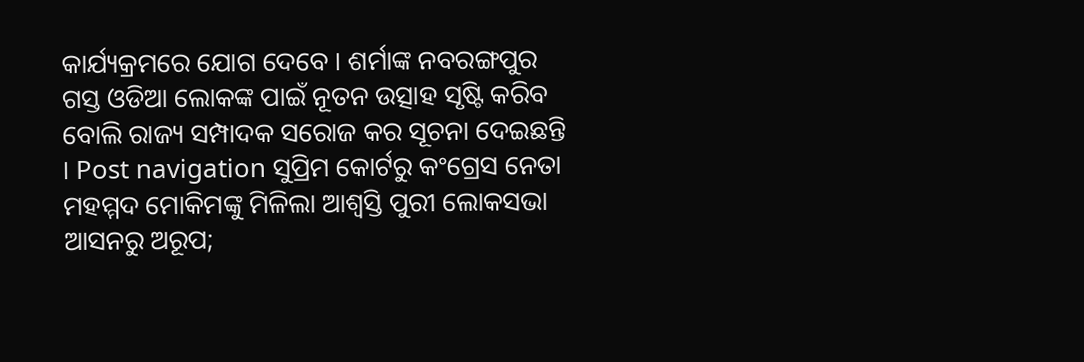କାର୍ଯ୍ୟକ୍ରମରେ ଯୋଗ ଦେବେ । ଶର୍ମାଙ୍କ ନବରଙ୍ଗପୁର ଗସ୍ତ ଓଡିଆ ଲୋକଙ୍କ ପାଇଁ ନୂତନ ଉତ୍ସାହ ସୃଷ୍ଟି କରିବ ବୋଲି ରାଜ୍ୟ ସମ୍ପାଦକ ସରୋଜ କର ସୂଚନା ଦେଇଛନ୍ତି । Post navigation ସୁପ୍ରିମ କୋର୍ଟରୁ କଂଗ୍ରେସ ନେତା ମହମ୍ମଦ ମୋକିମଙ୍କୁ ମିଳିଲା ଆଶ୍ବସ୍ତି ପୁରୀ ଲୋକସଭା ଆସନରୁ ଅରୂପ;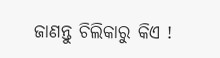ଜାଣନ୍ତୁ ଚିଲିକାରୁ କିଏ !